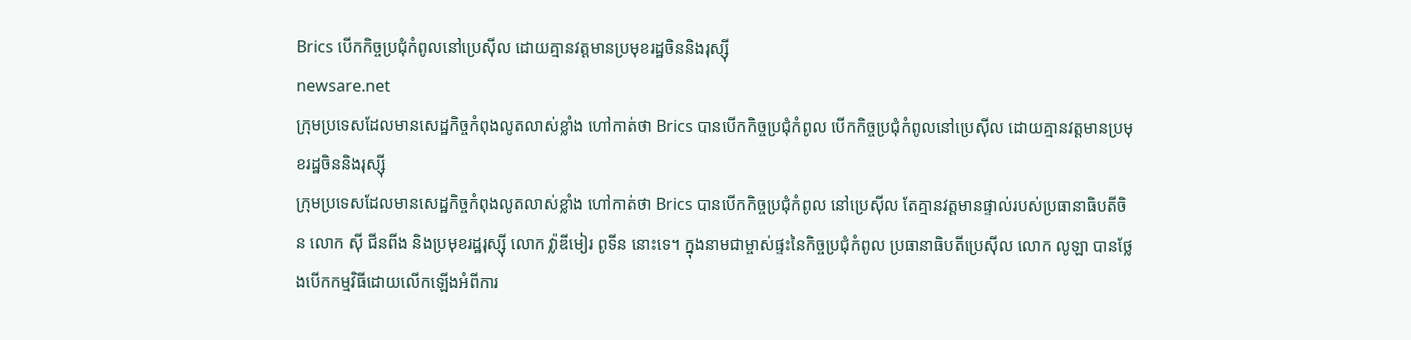Brics បើកកិច្ចប្រជុំកំពូលនៅប្រេស៊ីល ដោយគ្មានវត្តមានប្រមុខរដ្ឋចិននិងរុស្ស៊ី
newsare.net
ក្រុមប្រទេសដែលមានសេដ្ឋកិច្ចកំពុងលូតលាស់ខ្លាំង ហៅកាត់ថា Brics បានបើកកិច្ចប្រជុំកំពូល បើកកិច្ចប្រជុំកំពូលនៅប្រេស៊ីល ដោយគ្មានវត្តមានប្រមុខរដ្ឋចិននិងរុស្ស៊ី
ក្រុមប្រទេសដែលមានសេដ្ឋកិច្ចកំពុងលូតលាស់ខ្លាំង ហៅកាត់ថា Brics បានបើកកិច្ចប្រជុំកំពូល នៅប្រេស៊ីល តែគ្មានវត្តមានផ្ទាល់របស់ប្រធានាធិបតីចិន លោក ស៊ី ជីនពីង និងប្រមុខរដ្ឋរុស្ស៊ី លោក វ្ល៉ាឌីមៀរ ពូទីន នោះទេ។ ក្នុងនាមជាម្ចាស់ផ្ទះនៃកិច្ចប្រជុំកំពូល ប្រធានាធិបតីប្រេស៊ីល លោក លូឡា បានថ្លែងបើកកម្មវិធីដោយលើកឡើងអំពីការ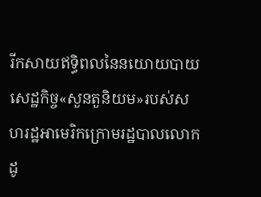រីកសាយឥទ្ធិពលនៃនយោយបាយសេដ្ឋកិច្ច«សួនតួនិយម»របស់សហរដ្ឋអាមេរិកក្រោមរដ្ឋបាលលោក ដូ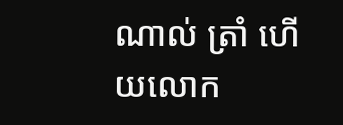ណាល់ ត្រាំ ហើយលោក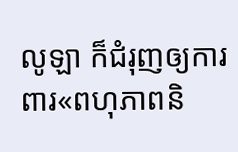លូឡា ក៏ជំរុញឲ្យការពារ«ពហុភាពនិ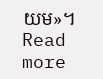យម»។ Read more